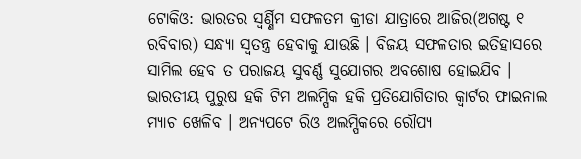ଟୋକିଓ: ଭାରତର ସ୍ବର୍ଣ୍ଣିମ ସଫଳତମ କ୍ରୀଡା ଯାତ୍ରାରେ ଆଜିର(ଅଗଷ୍ଟ ୧ ରବିବାର) ସନ୍ଧ୍ୟା ସ୍ବତନ୍ତ୍ର ହେବାକୁ ଯାଉଛି । ବିଜୟ ସଫଳତାର ଇତିହାସରେ ସାମିଲ ହେବ ତ ପରାଜୟ ସୁବର୍ଣ୍ଣ ସୁଯୋଗର ଅବଶୋଷ ହୋଇଯିବ । ଭାରତୀୟ ପୁରୁଷ ହକି ଟିମ ଅଲମ୍ପିକ ହକି ପ୍ରତିଯୋଗିତାର କ୍ବାର୍ଟର ଫାଇନାଲ ମ୍ୟାଚ ଖେଳିବ । ଅନ୍ୟପଟେ ରିଓ ଅଲମ୍ପିକରେ ରୌପ୍ୟ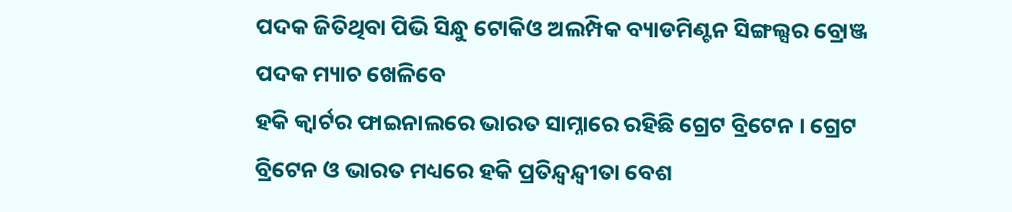ପଦକ ଜିତିଥିବା ପିଭି ସିନ୍ଧୁ ଟୋକିଓ ଅଲମ୍ପିକ ବ୍ୟାଡମିଣ୍ଟନ ସିଙ୍ଗଲ୍ସର ବ୍ରୋଞ୍ଜ ପଦକ ମ୍ୟାଚ ଖେଳିବେ
ହକି କ୍ବାର୍ଟର ଫାଇନାଲରେ ଭାରତ ସାମ୍ନାରେ ରହିଛି ଗ୍ରେଟ ବ୍ରିଟେନ । ଗ୍ରେଟ ବ୍ରିଟେନ ଓ ଭାରତ ମଧ୍ୟରେ ହକି ପ୍ରତିନ୍ଦ୍ବନ୍ଦ୍ବୀତା ବେଶ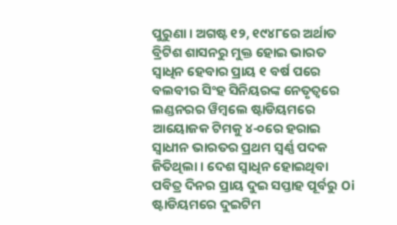ପୁରୁଣା । ଅଗଷ୍ଟ ୧୨, ୧୯୪୮ରେ ଅର୍ଥାତ ବ୍ରିଟିଶ ଶାସନରୁ ମୁକ୍ତ ହୋଇ ଭାରତ ସ୍ବାଧିନ ହେବାର ପ୍ରାୟ ୧ ବର୍ଷ ପରେ ବଲବୀର ସିଂହ ସିନିୟରଙ୍କ ନେତୃତ୍ବରେ ଲଣ୍ଡନରର ୱିମ୍ବଲେ ଷ୍ଟାଡିୟମରେ ଆୟୋଜକ ଟିମକୁ ୪-୦ରେ ହରାଇ ସ୍ବାଧୀନ ଭାରତର ପ୍ରଥମ ସ୍ବର୍ଣ୍ଣ ପଦକ ଜିତିଥିଲା । ଦେଶ ସ୍ବାଧିନ ହୋଇଥିବା ପବିତ୍ର ଦିନର ପ୍ରାୟ ଦୁଇ ସପ୍ତାହ ପୂର୍ବରୁ Oi ଷ୍ଟାଡିୟମରେ ଦୁଇଟିମ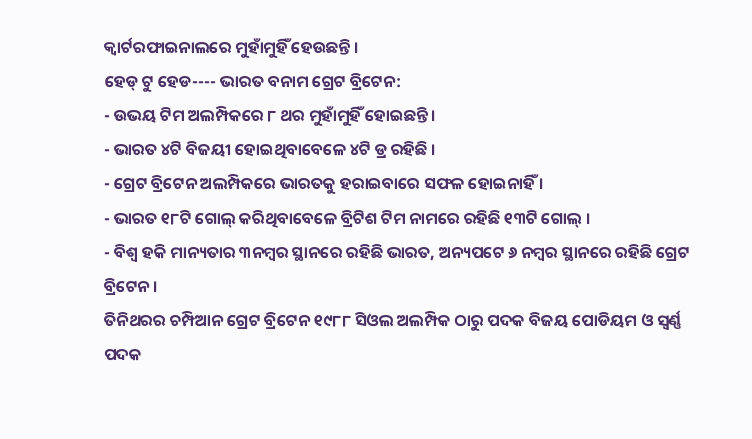କ୍ବାର୍ଟରଫାଇନାଲରେ ମୁହାଁମୁହିଁ ହେଉଛନ୍ତି ।
ହେଡ୍ ଟୁ ହେଡ---- ଭାରତ ବନାମ ଗ୍ରେଟ ବ୍ରିଟେନ:
- ଉଭୟ ଟିମ ଅଲମ୍ପିକରେ ୮ ଥର ମୁହାଁମୁହିଁ ହୋଇଛନ୍ତି ।
- ଭାରତ ୪ଟି ବିଜୟୀ ହୋଇଥିବାବେଳେ ୪ଟି ଡ୍ର ରହିଛି ।
- ଗ୍ରେଟ ବ୍ରିଟେନ ଅଲମ୍ପିକରେ ଭାରତକୁ ହରାଇବାରେ ସଫଳ ହୋଇନାହିଁ ।
- ଭାରତ ୧୮ଟି ଗୋଲ୍ କରିଥିବାବେଳେ ବ୍ରିଟିଶ ଟିମ ନାମରେ ରହିଛି ୧୩ଟି ଗୋଲ୍ ।
- ବିଶ୍ବ ହକି ମାନ୍ୟତାର ୩ନମ୍ବର ସ୍ଥାନରେ ରହିଛି ଭାରତ, ଅନ୍ୟପଟେ ୬ ନମ୍ବର ସ୍ଥାନରେ ରହିଛି ଗ୍ରେଟ ବ୍ରିଟେନ ।
ତିନିଥରର ଚମ୍ପିଆନ ଗ୍ରେଟ ବ୍ରିଟେନ ୧୯୮୮ ସିଓଲ ଅଲମ୍ପିକ ଠାରୁ ପଦକ ବିଜୟ ପୋଡିୟମ ଓ ସ୍ବର୍ଣ୍ଣ ପଦକ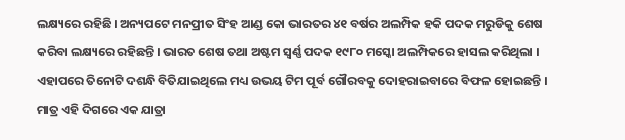ଲକ୍ଷ୍ୟରେ ରହିଛି । ଅନ୍ୟପଟେ ମନପ୍ରୀତ ସିଂହ ଆଣ୍ଡ କୋ ଭାରତର ୪୧ ବର୍ଷର ଅଲମ୍ପିକ ହକି ପଦକ ମରୁଡିକୁ ଶେଷ କରିବା ଲକ୍ଷ୍ୟରେ ରହିଛନ୍ତି । ଭାରତ ଶେଷ ତଥା ଅଷ୍ଟମ ସ୍ବର୍ଣ୍ଣ ପଦକ ୧୯୮୦ ମସ୍କୋ ଅଲମ୍ପିକରେ ହାସଲ କରିଥିଲା । ଏହାପରେ ତିନୋଟି ଦଶନ୍ଧି ବିତିଯାଇଥିଲେ ମଧ୍ୟ ଉଭୟ ଟିମ ପୂର୍ବ ଗୌରବକୁ ଦୋହରାଇବାରେ ବିଫଳ ହୋଇଛନ୍ତି । ମାତ୍ର ଏହି ଦିଗରେ ଏକ ଯାତ୍ରା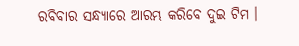ରବିବାର ସନ୍ଧ୍ୟାରେ ଆରମ୍ଭ କରିବେ ଦୁଇ ଟିମ ।